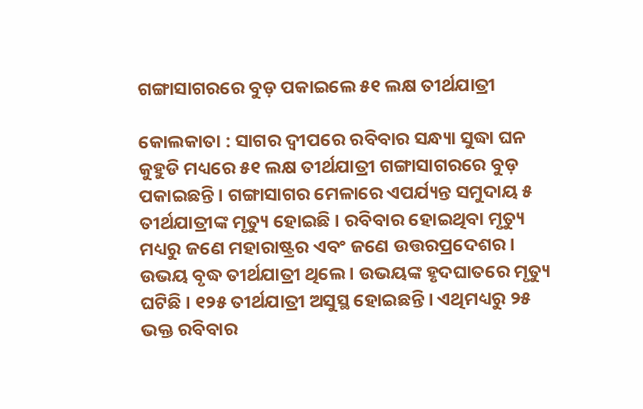ଗଙ୍ଗାସାଗରରେ ବୁଡ଼ ପକାଇଲେ ୫୧ ଲକ୍ଷ ତୀର୍ଥଯାତ୍ରୀ

କୋଲକାତା : ସାଗର ଦ୍ୱୀପରେ ରବିବାର ସନ୍ଧ୍ୟା ସୁଦ୍ଧା ଘନ କୁହୁଡି ମଧ୍ୟରେ ୫୧ ଲକ୍ଷ ତୀର୍ଥଯାତ୍ରୀ ଗଙ୍ଗାସାଗରରେ ବୁଡ଼ ପକାଇଛନ୍ତି । ଗଙ୍ଗାସାଗର ମେଳାରେ ଏପର୍ଯ୍ୟନ୍ତ ସମୁଦାୟ ୫ ତୀର୍ଥଯାତ୍ରୀଙ୍କ ମୃତ୍ୟୁ ହୋଇଛି । ରବିବାର ହୋଇଥିବା ମୃତ୍ୟୁ ମଧ୍ୟରୁ ଜଣେ ମହାରାଷ୍ଟ୍ରର ଏବଂ ଜଣେ ଉତ୍ତରପ୍ରଦେଶର । ଉଭୟ ବୃଦ୍ଧ ତୀର୍ଥଯାତ୍ରୀ ଥିଲେ । ଉଭୟଙ୍କ ହୃଦଘାତରେ ମୃତ୍ୟୁ ଘଟିଛି । ୧୨୫ ତୀର୍ଥଯାତ୍ରୀ ଅସୁସ୍ଥ ହୋଇଛନ୍ତି । ଏଥିମଧ୍ୟରୁ ୨୫ ଭକ୍ତ ରବିବାର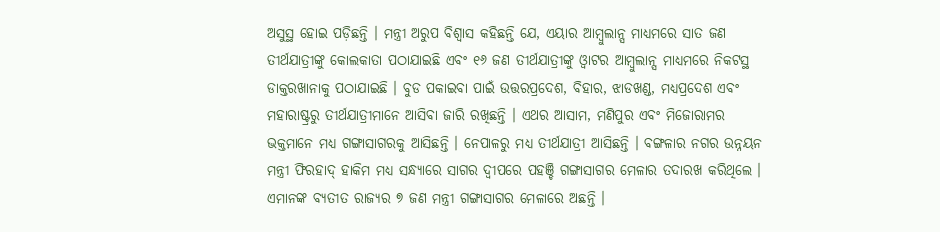ଅସୁସ୍ଥ ହୋଇ ପଡ଼ିଛନ୍ତି । ମନ୍ତ୍ରୀ ଅରୁପ ବିଶ୍ବାସ କହିଛନ୍ତି ଯେ, ଏୟାର ଆମ୍ବୁଲାନ୍ସ ମାଧ୍ୟମରେ ସାତ ଜଣ ତୀର୍ଥଯାତ୍ରୀଙ୍କୁ କୋଲକାତା ପଠାଯାଇଛି ଏବଂ ୧୬ ଜଣ ତୀର୍ଥଯାତ୍ରୀଙ୍କୁ ଓ୍ବାଟର ଆମ୍ବୁଲାନ୍ସ ମାଧ୍ୟମରେ ନିକଟସ୍ଥ ଡାକ୍ତରଖାନାକୁ ପଠାଯାଇଛି । ବୁଡ ପକାଇବା ପାଇଁ ଉତ୍ତରପ୍ରଦେଶ, ବିହାର, ଝାଡଖଣ୍ଡ, ମଧ୍ୟପ୍ରଦେଶ ଏବଂ ମହାରାଷ୍ଟ୍ରରୁ ତୀର୍ଥଯାତ୍ରୀମାନେ ଆସିବା ଜାରି ରଖିଛନ୍ତି । ଏଥର ଆସାମ, ମଣିପୁର ଏବଂ ମିଜୋରାମର ଭକ୍ତମାନେ ମଧ୍ୟ ଗଙ୍ଗାସାଗରକୁ ଆସିଛନ୍ତି । ନେପାଳରୁ ମଧ୍ୟ ତୀର୍ଥଯାତ୍ରୀ ଆସିଛନ୍ତି । ବଙ୍ଗଳାର ନଗର ଉନ୍ନୟନ ମନ୍ତ୍ରୀ ଫିରହାଦ୍ ହାକିମ ମଧ୍ୟ ସନ୍ଧ୍ୟାରେ ସାଗର ଦ୍ୱୀପରେ ପହଞ୍ଚି ଗଙ୍ଗାସାଗର ମେଳାର ତଦାରଖ କରିଥିଲେ । ଏମାନଙ୍କ ବ୍ୟତୀତ ରାଜ୍ୟର ୭ ଜଣ ମନ୍ତ୍ରୀ ଗଙ୍ଗାସାଗର ମେଳାରେ ଅଛନ୍ତି ।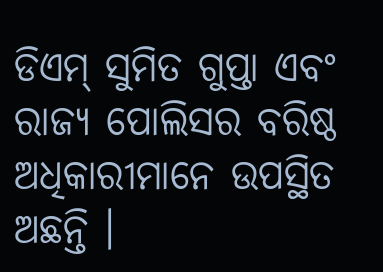ଡିଏମ୍ ସୁମିତ ଗୁପ୍ତା ଏବଂ ରାଜ୍ୟ ପୋଲିସର ବରିଷ୍ଠ ଅଧିକାରୀମାନେ ଉପସ୍ଥିତ ଅଛନ୍ତି ।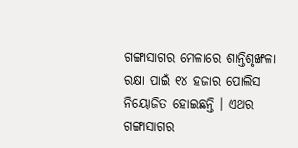ଗଙ୍ଗାସାଗର ମେଳାରେ ଶାନ୍ତିଶୃଙ୍ଖଳା ରକ୍ଷା ପାଇଁ ୧୪ ହଜାର ପୋଲିସ ନିୟୋଜିତ ହୋଇଛନ୍ତି । ଏଥର ଗଙ୍ଗାସାଗର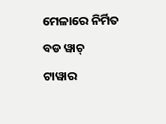ମେଳାରେ ନିର୍ମିତ ବଡ ୱାଚ୍ ଟାୱାର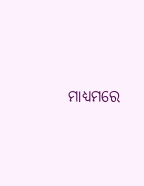ମାଧ୍ୟମରେ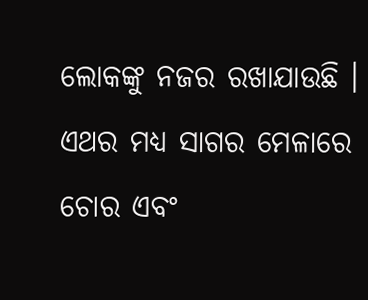ଲୋକଙ୍କୁ ନଜର ରଖାଯାଉଛି । ଏଥର ମଧ୍ୟ ସାଗର ମେଳାରେ ଚୋର ଏବଂ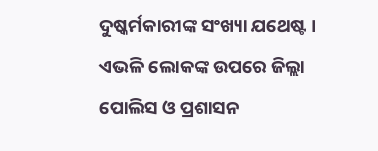ଦୁଷ୍କର୍ମକାରୀଙ୍କ ସଂଖ୍ୟା ଯଥେଷ୍ଟ । ଏଭଳି ଲୋକଙ୍କ ଉପରେ ଜିଲ୍ଲା ପୋଲିସ ଓ ପ୍ରଶାସନ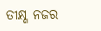ତୀକ୍ଷ୍ଣ ନଜର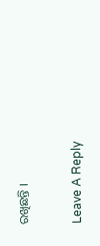ରଖିଛନ୍ତି ।

Leave A Reply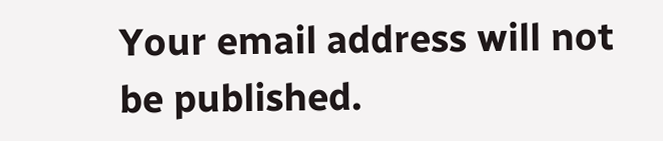Your email address will not be published.